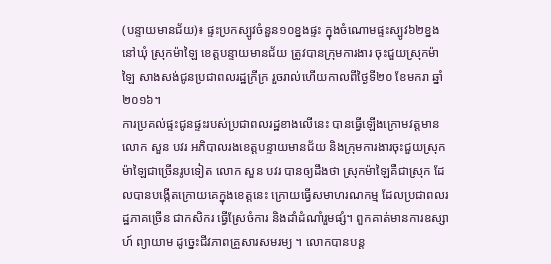(បន្ទាយមានជ័យ)៖ ផ្ទះប្រកស្បូវចំនួន១០ខ្នងផ្ទះ ក្នុងចំណោមផ្ទះស្បូវ៦២ខ្នង នៅឃុំ ស្រុកម៉ាឡៃ ខេត្តបន្ទាយមានជ័យ ត្រូវបានក្រុមការងារ ចុះជួយស្រុកម៉ាឡៃ សាងសង់ជូនប្រជាពលរដ្ឋក្រីក្រ រួចរាល់ហើយកាលពីថ្ងៃទី២០ ខែមករា ឆ្នាំ២០១៦។
ការប្រគល់ផ្ទះជូនផ្ទះរបស់ប្រជាពលរដ្ឋខាងលើនេះ បានធ្វើឡើងក្រោមវត្តមានលោក សួន បវរ អភិបាលរងខេត្តបន្ទាយមានជ័យ និងក្រុមការងារចុះជួយស្រុកម៉ាឡៃជាច្រើនរូបទៀត លោក សួន បវរ បានឲ្យដឹងថា ស្រុកម៉ាឡៃគឺជាស្រុក ដែលបានបង្កើតក្រោយគេក្នុងខេត្តនេះ ក្រោយធ្វើសមាហរណកម្ម ដែលប្រជាពលរដ្ឋភាគច្រើន ជាកសិករ ធ្វើស្រែចំការ និងដាំដំណាំរួមផ្សំ។ ពួកគាត់មានការឧស្សាហ៍ ព្យាយាម ដូច្នេះជីវភាពគ្រួសារសមរម្យ ។ លោកបានបន្ត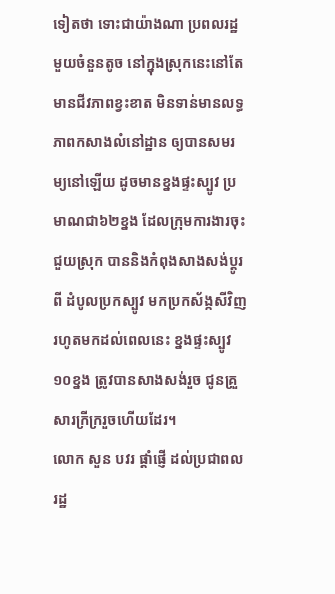ទៀតថា ទោះជាយ៉ាងណា ប្រពលរដ្ឋមួយចំនួនតូច នៅក្នុងស្រុកនេះនៅតែមានជីវភាពខ្វះខាត មិនទាន់មានលទ្ធភាពកសាងលំនៅដ្ឋាន ឲ្យបានសមរម្យនៅឡើយ ដូចមានខ្នងផ្ទះស្បូវ ប្រមាណជា៦២ខ្នង ដែលក្រុមការងារចុះជួយស្រុក បាននិងកំពុងសាងសង់ប្ដូរពី ដំបូលប្រកស្បូវ មកប្រកស័ង្កសីវិញ រហូតមកដល់ពេលនេះ ខ្នងផ្ទះស្បូវ១០ខ្នង ត្រូវបានសាងសង់រួច ជូនគ្រួសារក្រីក្ររួចហើយដែរ។
លោក សួន បវរ ផ្តាំផ្ញើ ដល់ប្រជាពលរដ្ឋ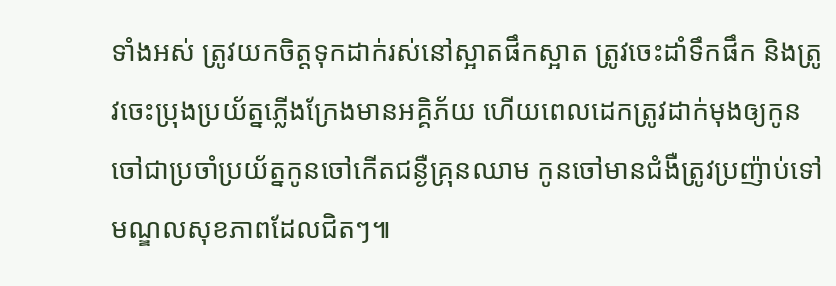ទាំងអស់ ត្រូវយកចិត្តទុកដាក់រស់នៅស្អាតផឹកស្អាត ត្រូវចេះដាំទឹកផឹក និងត្រូវចេះប្រុងប្រយ័ត្នភ្លើងក្រែងមានអគ្គិភ័យ ហើយពេលដេកត្រូវដាក់មុងឲ្យកូនចៅជាប្រចាំប្រយ័ត្នកូនចៅកើតជន្ងឺគ្រុនឈាម កូនចៅមានជំងឺត្រូវប្រញ៉ាប់ទៅមណ្ឌលសុខភាពដែលជិតៗ៕